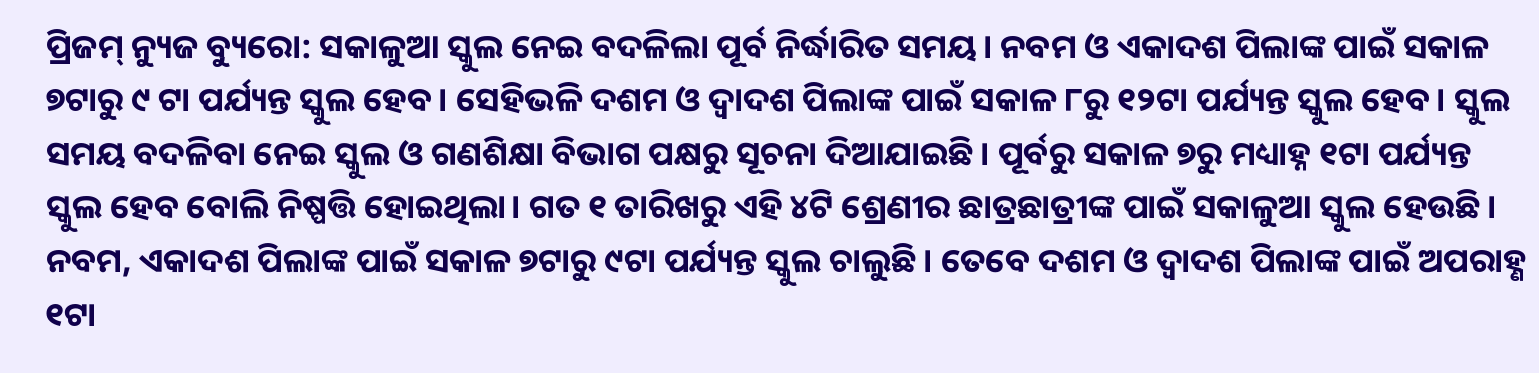ପ୍ରିଜମ୍ ନ୍ୟୁଜ ବ୍ୟୁରୋ: ସକାଳୁଆ ସ୍କୁଲ ନେଇ ବଦଳିଲା ପୂର୍ବ ନିର୍ଦ୍ଧାରିତ ସମୟ। ନବମ ଓ ଏକାଦଶ ପିଲାଙ୍କ ପାଇଁ ସକାଳ ୭ଟାରୁ ୯ ଟା ପର୍ଯ୍ୟନ୍ତ ସ୍କୁଲ ହେବ। ସେହିଭଳି ଦଶମ ଓ ଦ୍ୱାଦଶ ପିଲାଙ୍କ ପାଇଁ ସକାଳ ୮ରୁ ୧୨ଟା ପର୍ଯ୍ୟନ୍ତ ସ୍କୁଲ ହେବ। ସ୍କୁଲ ସମୟ ବଦଳିବା ନେଇ ସ୍କୁଲ ଓ ଗଣଶିକ୍ଷା ବିଭାଗ ପକ୍ଷରୁ ସୂଚନା ଦିଆଯାଇଛି। ପୂର୍ବରୁ ସକାଳ ୭ରୁ ମଧ୍ୟାହ୍ନ ୧ଟା ପର୍ଯ୍ୟନ୍ତ ସ୍କୁଲ ହେବ ବୋଲି ନିଷ୍ପତ୍ତି ହୋଇଥିଲା। ଗତ ୧ ତାରିଖରୁ ଏହି ୪ଟି ଶ୍ରେଣୀର ଛାତ୍ରଛାତ୍ରୀଙ୍କ ପାଇଁ ସକାଳୁଆ ସ୍କୁଲ ହେଉଛି। ନବମ, ଏକାଦଶ ପିଲାଙ୍କ ପାଇଁ ସକାଳ ୭ଟାରୁ ୯ଟା ପର୍ଯ୍ୟନ୍ତ ସ୍କୁଲ ଚାଲୁଛି। ତେବେ ଦଶମ ଓ ଦ୍ବାଦଶ ପିଲାଙ୍କ ପାଇଁ ଅପରାହ୍ଣ ୧ଟା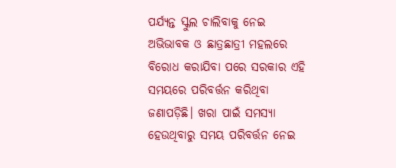ପର୍ଯ୍ୟନ୍ତ ସ୍କୁଲ ଚାଲିବାକୁ ନେଇ ଅଭିଭାବକ ଓ ଛାତ୍ରଛାତ୍ରୀ ମହଲରେ ବିରୋଧ କରାଯିବା ପରେ ସରକାର ଏହି ସମୟରେ ପରିବର୍ତ୍ତନ କରିଥିବା ଜଣାପଡ଼ିଛି। ଖରା ପାଇଁ ସମସ୍ୟା ହେଉଥିବାରୁ ସମୟ ପରିବର୍ତ୍ତନ ନେଇ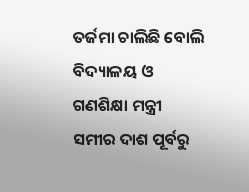ତର୍ଜମା ଚାଲିଛି ବୋଲି ବିଦ୍ୟାଳୟ ଓ ଗଣଶିକ୍ଷା ମନ୍ତ୍ରୀ ସମୀର ଦାଶ ପୂର୍ବରୁ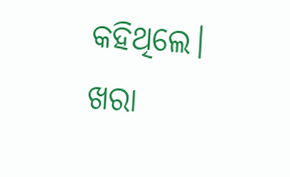କହିଥିଲେ। ଖରା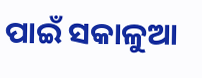ପାଇଁ ସକାଳୁଆ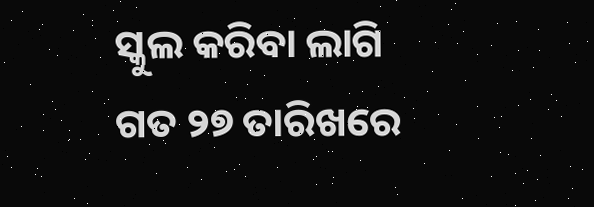ସ୍କୁଲ କରିବା ଲାଗି ଗତ ୨୭ ତାରିଖରେ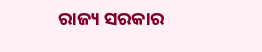ରାଜ୍ୟ ସରକାର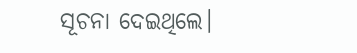ସୂଚନା ଦେଇଥିଲେ।